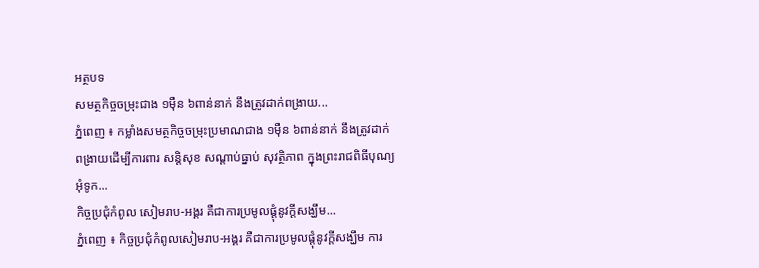អត្ថបទ
សមត្ថកិច្ចចម្រុះជាង ១ម៉ឺន ៦ពាន់នាក់ នឹងត្រូវដាក់ពង្រាយ...
ភ្នំពេញ ៖ កម្លាំងសមត្ថកិច្ចចម្រុះប្រមាណជាង ១ម៉ឺន ៦ពាន់នាក់ នឹងត្រូវដាក់ពង្រាយដើម្បីការពារ សន្ដិសុខ សណ្ដាប់ធ្នាប់ សុវត្ថិភាព ក្នុងព្រះរាជពិធីបុណ្យអុំទូក...
កិច្ចប្រជុំកំពូល សៀមរាប-អង្គរ គឺជាការប្រមូលផ្តុំនូវក្តីសង្ឃឹម...
ភ្នំពេញ ៖ កិច្ចប្រជុំកំពូលសៀមរាប-អង្គរ គឺជាការប្រមូលផ្តុំនូវក្តីសង្ឃឹម ការ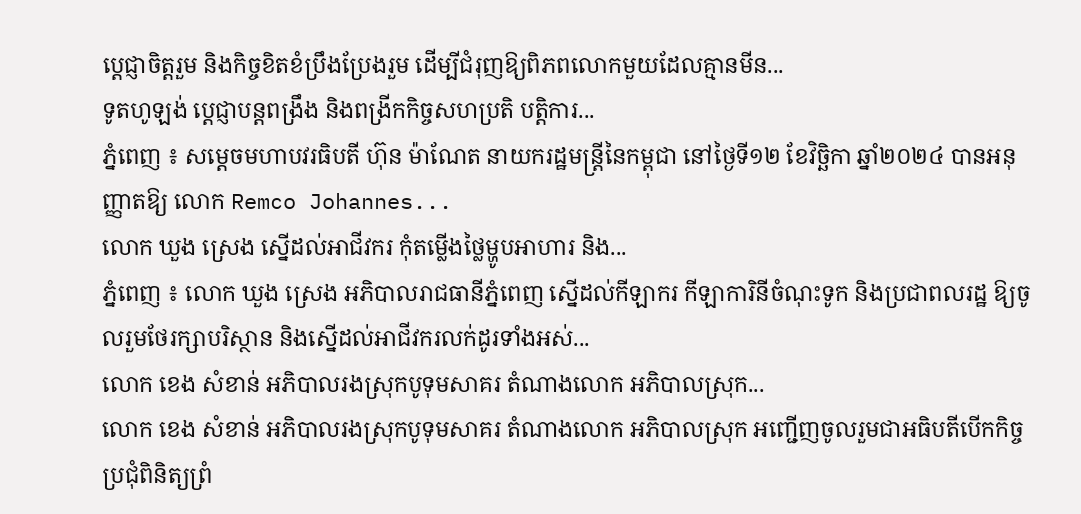ប្តេជ្ញាចិត្តរួម និងកិច្ចខិតខំប្រឹងប្រែងរួម ដើម្បីជំរុញឱ្យពិភពលោកមួយដែលគ្មានមីន...
ទូតហូឡង់ ប្ដេជ្ញាបន្តពង្រឹង និងពង្រីកកិច្ចសហប្រតិ បត្តិការ...
ភ្នំពេញ ៖ សម្ដេចមហាបវរធិបតី ហ៊ុន ម៉ាណែត នាយករដ្ឋមន្ត្រីនៃកម្ពុជា នៅថ្ងៃទី១២ ខែវិច្ឆិកា ឆ្នាំ២០២៤ បានអនុញ្ញាតឱ្យ លោក Remco Johannes...
លោក ឃួង ស្រេង ស្នើដល់អាជីវករ កុំតម្លើងថ្លៃម្ហូបអាហារ និង...
ភ្នំពេញ ៖ លោក ឃួង ស្រេង អភិបាលរាជធានីភ្នំពេញ ស្នើដល់កីឡាករ កីឡាការិនីចំណុះទូក និងប្រជាពលរដ្ឋ ឱ្យចូលរួមថែរក្សាបរិស្ថាន និងស្នើដល់អាជីវករលក់ដូរទាំងអស់...
លោក ខេង សំខាន់ អភិបាលរងស្រុកបូទុមសាគរ តំណាងលោក អភិបាលស្រុក...
លោក ខេង សំខាន់ អភិបាលរងស្រុកបូទុមសាគរ តំណាងលោក អភិបាលស្រុក អញ្ជើញចូលរួមជាអធិបតីបើកកិច្ចប្រជុំពិនិត្យព្រំ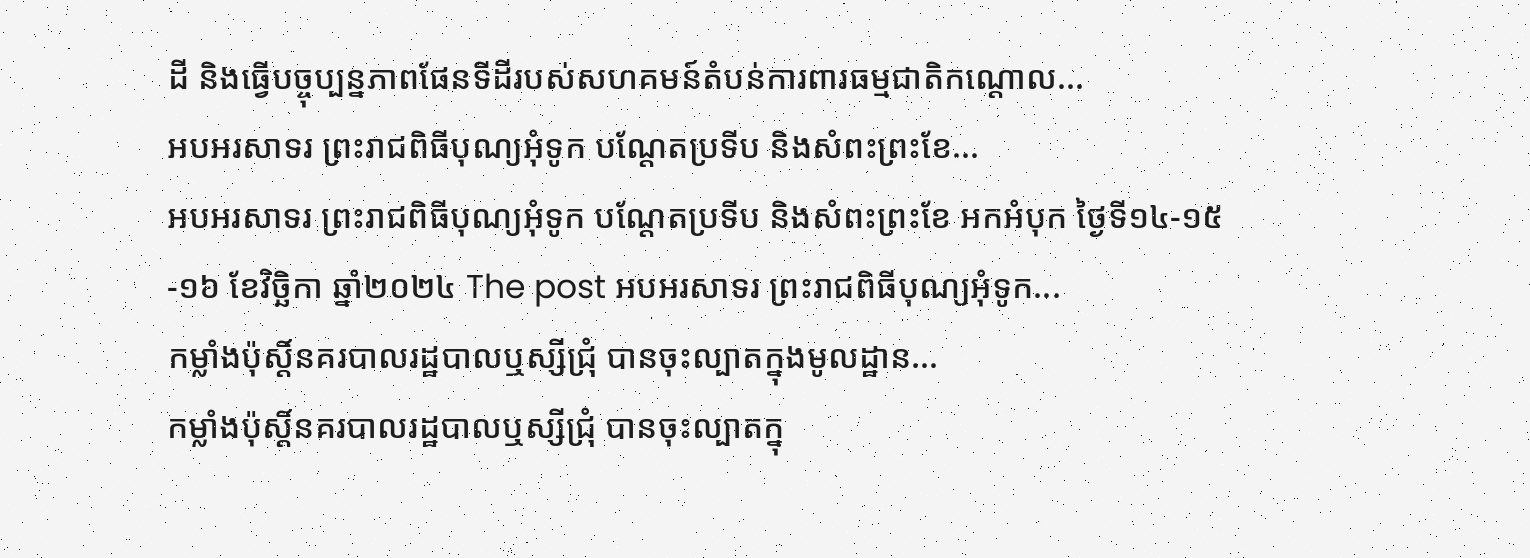ដី និងធ្វើបច្ចុប្បន្នភាពផែនទីដីរបស់សហគមន៍តំបន់ការពារធម្មជាតិកណ្តោល...
អបអរសាទរ ព្រះរាជពិធីបុណ្យអុំទូក បណ្តែតប្រទីប និងសំពះព្រះខែ...
អបអរសាទរ ព្រះរាជពិធីបុណ្យអុំទូក បណ្តែតប្រទីប និងសំពះព្រះខែ អកអំបុក ថ្ងៃទី១៤-១៥-១៦ ខែវិច្ឆិកា ឆ្នាំ២០២៤ The post អបអរសាទរ ព្រះរាជពិធីបុណ្យអុំទូក...
កម្លាំងប៉ុស្ដិ៍នគរបាលរដ្ឋបាលឬស្សីជ្រុំ បានចុះល្បាតក្នុងមូលដ្ឋាន...
កម្លាំងប៉ុស្ដិ៍នគរបាលរដ្ឋបាលឬស្សីជ្រុំ បានចុះល្បាតក្នុ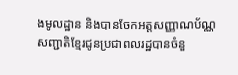ងមូលដ្ឋាន និងបានចែកអត្តសញ្ញាណប័ណ្ណសញ្ជាតិខ្មែរជូនប្រជាពលរដ្ឋបានចំនួ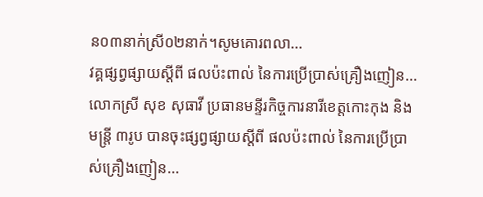ន០៣នាក់ស្រី០២នាក់។សូមគោរពលា...
វគ្គផ្សព្វផ្សាយស្តីពី ផលប៉ះពាល់ នៃការប្រើប្រាស់គ្រឿងញៀន...
លោកស្រី សុខ សុធាវី ប្រធានមន្ទីរកិច្ចការនារីខេត្តកោះកុង និង មន្ត្រី ៣រូប បានចុះផ្សព្វផ្សាយស្តីពី ផលប៉ះពាល់ នៃការប្រើប្រាស់គ្រឿងញៀន...